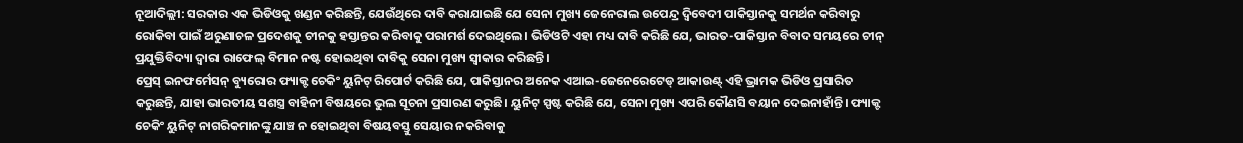ନୂଆଦିଲ୍ଲୀ: ସରକାର ଏକ ଭିଡିଓକୁ ଖଣ୍ଡନ କରିଛନ୍ତି, ଯେଉଁଥିରେ ଦାବି କରାଯାଇଛି ଯେ ସେନା ମୁଖ୍ୟ ଜେନେରାଲ ଉପେନ୍ଦ୍ର ଦ୍ୱିବେଦୀ ପାକିସ୍ତାନକୁ ସମର୍ଥନ କରିବାରୁ ରୋକିବା ପାଇଁ ଅରୁଣାଚଳ ପ୍ରଦେଶକୁ ଚୀନକୁ ହସ୍ତାନ୍ତର କରିବାକୁ ପରାମର୍ଶ ଦେଇଥିଲେ। ଭିଡିଓଟି ଏହା ମଧ୍ୟ ଦାବି କରିଛି ଯେ, ଭାରତ-ପାକିସ୍ତାନ ବିବାଦ ସମୟରେ ଚୀନ୍ ପ୍ରଯୁକ୍ତିବିଦ୍ୟା ଦ୍ୱାରା ରାଫେଲ୍ ବିମାନ ନଷ୍ଟ ହୋଇଥିବା ଦାବିକୁ ସେନା ମୁଖ୍ୟ ସ୍ୱୀକାର କରିଛନ୍ତି।
ପ୍ରେସ୍ ଇନଫର୍ମେସନ୍ ବ୍ୟୁରୋର ଫ୍ୟାକ୍ଟ ଚେକିଂ ୟୁନିଟ୍ ରିପୋର୍ଟ କରିଛି ଯେ, ପାକିସ୍ତାନର ଅନେକ ଏଆଇ-ଜେନେରେଟେଡ୍ ଆକାଉଣ୍ଟ୍ ଏହି ଭ୍ରାମକ ଭିଡିଓ ପ୍ରସାରିତ କରୁଛନ୍ତି, ଯାହା ଭାରତୀୟ ସଶସ୍ତ୍ର ବାହିନୀ ବିଷୟରେ ଭୁଲ ସୂଚନା ପ୍ରସାରଣ କରୁଛି। ୟୁନିଟ୍ ସ୍ପଷ୍ଟ କରିଛି ଯେ, ସେନା ମୁଖ୍ୟ ଏପରି କୌଣସି ବୟାନ ଦେଇନାହାଁନ୍ତି। ଫ୍ୟାକ୍ଟ ଚେକିଂ ୟୁନିଟ୍ ନାଗରିକମାନଙ୍କୁ ଯାଞ୍ଚ ନ ହୋଇଥିବା ବିଷୟବସ୍ତୁ ସେୟାର ନକରିବାକୁ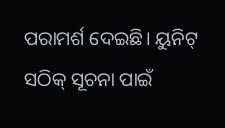ପରାମର୍ଶ ଦେଇଛି। ୟୁନିଟ୍ ସଠିକ୍ ସୂଚନା ପାଇଁ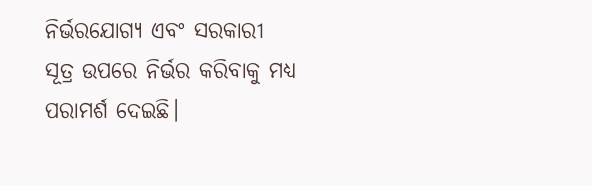ନିର୍ଭରଯୋଗ୍ୟ ଏବଂ ସରକାରୀ ସୂତ୍ର ଉପରେ ନିର୍ଭର କରିବାକୁ ମଧ୍ୟ ପରାମର୍ଶ ଦେଇଛି।